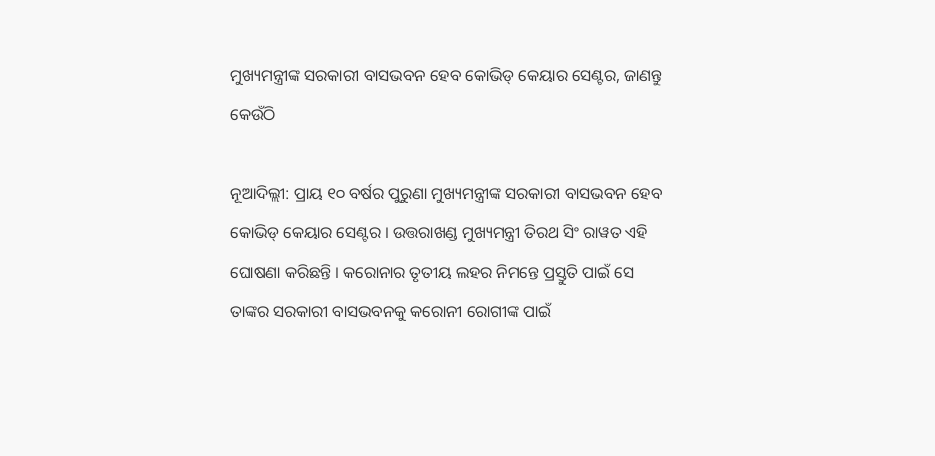ମୁଖ୍ୟମନ୍ତ୍ରୀଙ୍କ ସରକାରୀ ବାସଭବନ ହେବ କୋଭିଡ୍ କେୟାର ସେଣ୍ଟର, ଜାଣନ୍ତୁ କେଉଁଠି

ନୂଆଦିଲ୍ଲୀ: ପ୍ରାୟ ୧୦ ବର୍ଷର ପୁରୁଣା ମୁଖ୍ୟମନ୍ତ୍ରୀଙ୍କ ସରକାରୀ ବାସଭବନ ହେବ କୋଭିଡ୍ କେୟାର ସେଣ୍ଟର । ଉତ୍ତରାଖଣ୍ଡ ମୁଖ୍ୟମନ୍ତ୍ରୀ ତିରଥ ସିଂ ରାୱତ ଏହି ଘୋଷଣା କରିଛନ୍ତି । କରୋନାର ତୃତୀୟ ଲହର ନିମନ୍ତେ ପ୍ରସ୍ତୁତି ପାଇଁ ସେ ତାଙ୍କର ସରକାରୀ ବାସଭବନକୁ କରୋନୀ ରୋଗୀଙ୍କ ପାଇଁ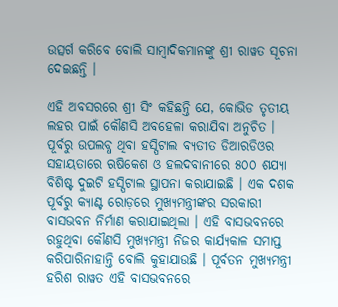ଉତ୍ସର୍ଗ କରିବେ ବୋଲି ସାମ୍ବାଦିକମାନଙ୍କୁ ଶ୍ରୀ ରାୱତ ସୂଚନା ଦେଇଛନ୍ତି ।

ଏହି ଅବସରରେ ଶ୍ରୀ ସିଂ କହିଛନ୍ତି ଯେ, କୋଭିଡ ତୃତୀୟ ଲହର ପାଇଁ କୌଣସି ଅବହେଳା କରାଯିବା ଅନୁଚିତ । ପୂର୍ବରୁ ଉପଲବ୍ଧ ଥିବା ହସ୍ପିଟାଲ ବ୍ୟତୀତ ଡିଆରଡିଓର ସହାୟତାରେ ଋଷିକେଶ ଓ ହଲଦବାନୀରେ ୫୦୦ ଶଯ୍ୟା ବିଶିଷ୍ଟ ଦୁଇଟି ହସ୍ପିଟାଲ ସ୍ଥାପନା କରାଯାଇଛି । ଏକ ଦଶକ ପୂର୍ବରୁ କ୍ୟାଣ୍ଟ ରୋଡ଼ରେ ମୁଖ୍ୟମନ୍ତ୍ରୀଙ୍କର ସରକାରୀ ବାସଭବନ ନିର୍ମାଣ କରାଯାଇଥିଲା । ଏହି ବାସଭବନରେ ରହୁଥିବା କୌଣସି ମୁଖ୍ୟମନ୍ତ୍ରୀ ନିଜର କାର୍ଯ୍ୟକାଳ ସମାପ୍ତ କରିପାରିନାହାନ୍ତି ବୋଲି କୁହାଯାଉଛି । ପୂର୍ବତନ ମୁଖ୍ୟମନ୍ତ୍ରୀ ହରିଶ ରାୱତ ଏହି ବାସଭବନରେ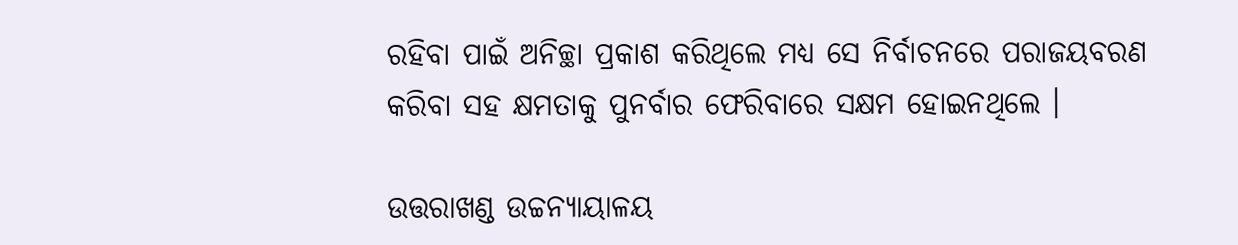ରହିବା ପାଇଁ ଅନିଚ୍ଛା ପ୍ରକାଶ କରିଥିଲେ ମଧ୍ୟ ସେ ନିର୍ବାଚନରେ ପରାଜୟବରଣ କରିବା ସହ କ୍ଷମତାକୁ ପୁନର୍ବାର ଫେରିବାରେ ସକ୍ଷମ ହୋଇନଥିଲେ ।

ଉତ୍ତରାଖଣ୍ଡ ଉଚ୍ଚନ୍ୟାୟାଳୟ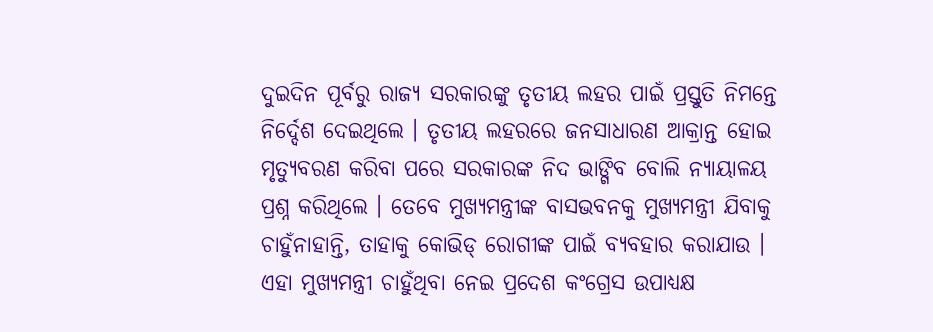ଦୁଇଦିନ ପୂର୍ବରୁ ରାଜ୍ୟ ସରକାରଙ୍କୁ ତୃତୀୟ ଲହର ପାଇଁ ପ୍ରସ୍ତୁତି ନିମନ୍ତେ ନିର୍ଦ୍ଦେଶ ଦେଇଥିଲେ । ତୃତୀୟ ଲହରରେ ଜନସାଧାରଣ ଆକ୍ରାନ୍ତ ହୋଇ ମୃତ୍ୟୁବରଣ କରିବା ପରେ ସରକାରଙ୍କ ନିଦ ଭାଙ୍ଗିବ ବୋଲି ନ୍ୟାୟାଳୟ ପ୍ରଶ୍ନ କରିଥିଲେ । ତେବେ ମୁଖ୍ୟମନ୍ତ୍ରୀଙ୍କ ବାସଭବନକୁ ମୁଖ୍ୟମନ୍ତ୍ରୀ ଯିବାକୁ ଚାହୁଁନାହାନ୍ତି, ତାହାକୁ କୋଭିଡ୍ ରୋଗୀଙ୍କ ପାଇଁ ବ୍ୟବହାର କରାଯାଉ । ଏହା ମୁଖ୍ୟମନ୍ତ୍ରୀ ଚାହୁଁଥିବା ନେଇ ପ୍ରଦେଶ କଂଗ୍ରେସ ଉପାଧ୍ୟକ୍ଷ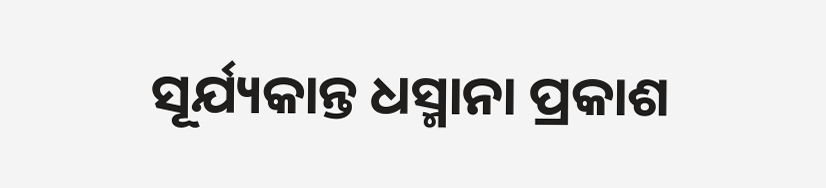ସୂର୍ଯ୍ୟକାନ୍ତ ଧସ୍ମାନା ପ୍ରକାଶ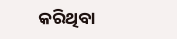କରିଥିବା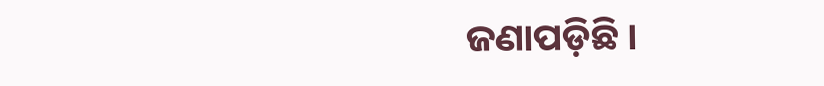ଜଣାପଡ଼ିଛି ।